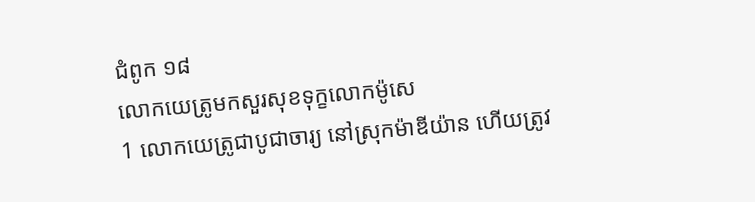ជំពូក ១៨
លោកយេត្រូមកសួរសុខទុក្ខលោកម៉ូសេ
1 លោកយេត្រូជាបូជាចារ្យ នៅស្រុកម៉ាឌីយ៉ាន ហើយត្រូវ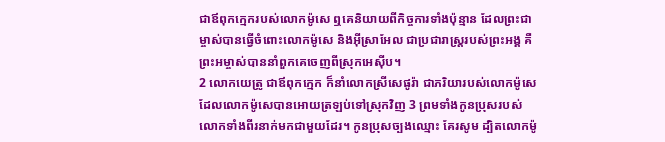ជាឪពុកក្មេករបស់លោកម៉ូសេ ឮគេនិយាយពីកិច្ចការទាំងប៉ុន្មាន ដែលព្រះជាម្ចាស់បានធ្វើចំពោះលោកម៉ូសេ និងអ៊ីស្រាអែល ជាប្រជារាស្ត្ររបស់ព្រះអង្គ គឺព្រះអម្ចាស់បាននាំពួកគេចេញពីស្រុកអេស៊ីប។
2 លោកយេត្រូ ជាឪពុកក្មេក ក៏នាំលោកស្រីសេផូរ៉ា ជាភរិយារបស់លោកម៉ូសេ ដែលលោកម៉ូសេបានអោយត្រឡប់ទៅស្រុកវិញ 3 ព្រមទាំងកូនប្រុសរបស់ លោកទាំងពីរនាក់មកជាមួយដែរ។ កូនប្រុសច្បងឈ្មោះ គែរសូម ដ្បិតលោកម៉ូ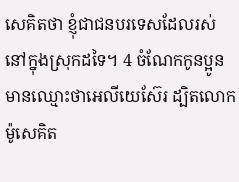សេគិតថា ខ្ញុំជាជនបរទេសដែលរស់នៅក្នុងស្រុកដទៃ។ 4 ចំណែកកូនប្អូន មានឈ្មោះថាអេលីយេស៊ែរ ដ្បិតលោកម៉ូសេគិត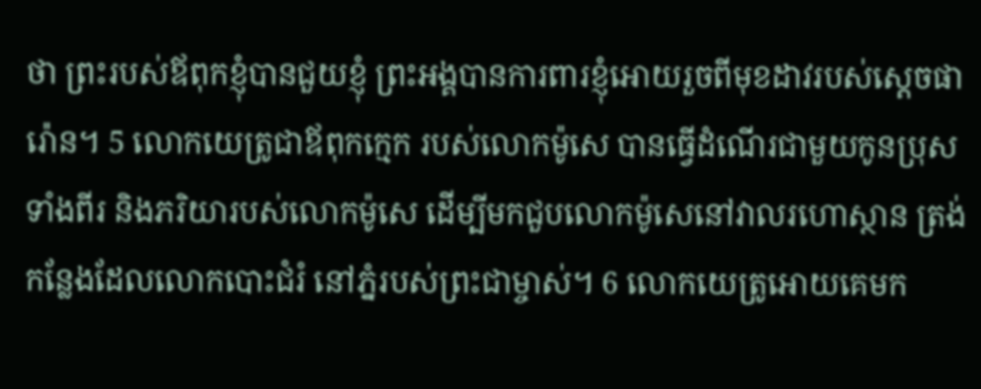ថា ព្រះរបស់ឪពុកខ្ញុំបានជួយខ្ញុំ ព្រះអង្គបានការពារខ្ញុំអោយរួចពីមុខដាវរបស់ស្ដេចផារ៉ោន។ 5 លោកយេត្រូជាឪពុកក្មេក របស់លោកម៉ូសេ បានធ្វើដំណើរជាមួយកូនប្រុសទាំងពីរ និងភរិយារបស់លោកម៉ូសេ ដើម្បីមកជួបលោកម៉ូសេនៅវាលរហោស្ថាន ត្រង់កន្លែងដែលលោកបោះជំរំ នៅភ្នំរបស់ព្រះជាម្ចាស់។ 6 លោកយេត្រូអោយគេមក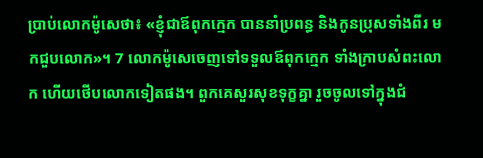ប្រាប់លោកម៉ូសេថា៖ «ខ្ញុំជាឪពុកក្មេក បាននាំប្រពន្ធ និងកូនប្រុសទាំងពីរ មកជួបលោក»។ 7 លោកម៉ូសេចេញទៅទទួលឪពុកក្មេក ទាំងក្រាបសំពះលោក ហើយថើបលោកទៀតផង។ ពួកគេសួរសុខទុក្ខគ្នា រួចចូលទៅក្នុងជំ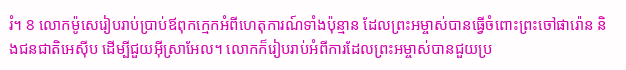រំ។ 8 លោកម៉ូសេរៀបរាប់ប្រាប់ឪពុកក្មេកអំពីហេតុការណ៍ទាំងប៉ុន្មាន ដែលព្រះអម្ចាស់បានធ្វើចំពោះព្រះចៅផារ៉ោន និងជនជាតិអេស៊ីប ដើម្បីជួយអ៊ីស្រាអែល។ លោកក៏រៀបរាប់អំពីការដែលព្រះអម្ចាស់បានជួយប្រ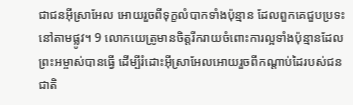ជាជនអ៊ីស្រាអែល អោយរួចពីទុក្ខលំបាកទាំងប៉ុន្មាន ដែលពួកគេជួបប្រទះនៅតាមផ្លូវ។ 9 លោកយេត្រូមានចិត្តរីករាយចំពោះការល្អទាំងប៉ុន្មានដែលព្រះអម្ចាស់បានធ្វើ ដើម្បីរំដោះអ៊ីស្រាអែលអោយរួចពីកណ្ដាប់ដៃរបស់ជនជាតិ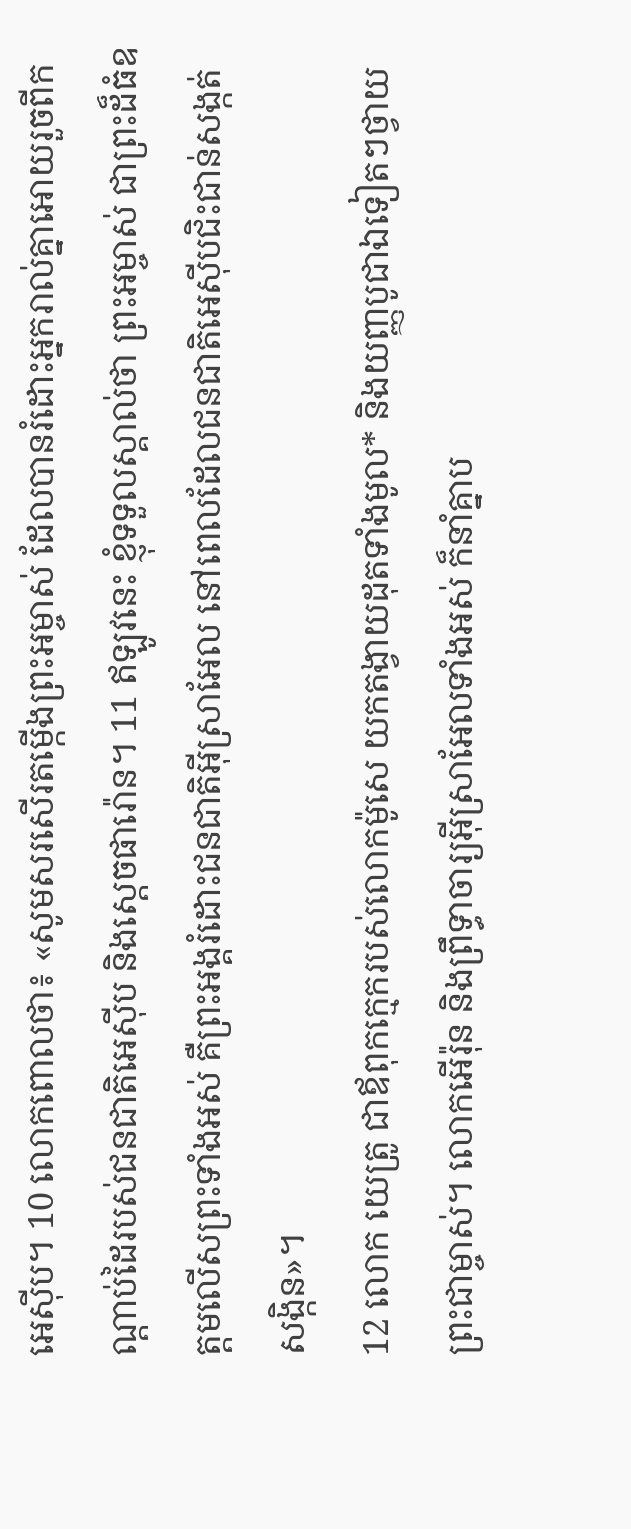អេស៊ីប។ 10 លោកពោលថា៖ «សូមសរសើរតម្កើងព្រះអម្ចាស់ ដែលបានរំដោះអ្នករាល់គ្នាអោយរួចពីកណ្ដាប់ដៃរបស់ជនជាតិអេស៊ីប និងស្ដេចផារ៉ោន។ 11 ឥឡូវនេះ ខ្ញុំទទួលស្គាល់ថា ព្រះអម្ចាស់ ជាព្រះដ៏ធំឧត្ដមលើសព្រះទាំងអស់ គឺព្រះអង្គរំដោះជនជាតិអ៊ីស្រាអែល នៅពេលដែលជនជាតិអេស៊ីបជិះជាន់សង្កត់សង្កិន»។
12 លោក យេត្រូ ជាឪពុកក្មេករបស់លោកម៉ូសេ យកតង្វាយដុតទាំងមូល* និងយញ្ញបូជាឯទៀតៗថ្វាយព្រះជាម្ចាស់។ លោកអើរ៉ុន និងព្រឹទ្ធាចារ្យអ៊ីស្រាអែលទាំងអស់ ក៏នាំគ្នាប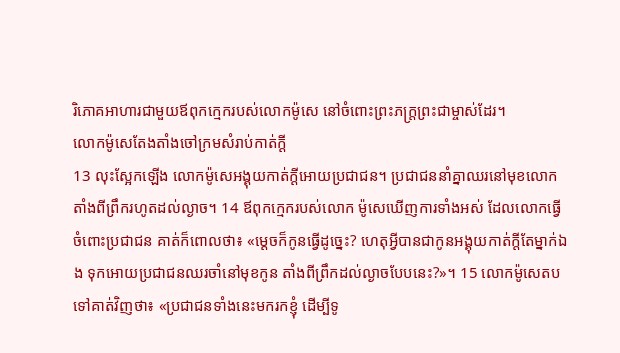រិភោគអាហារជាមួយឪពុកក្មេករបស់លោកម៉ូសេ នៅចំពោះព្រះភក្ត្រព្រះជាម្ចាស់ដែរ។
លោកម៉ូសេតែងតាំងចៅក្រមសំរាប់កាត់ក្ដី
13 លុះស្អែកឡើង លោកម៉ូសេអង្គុយកាត់ក្ដីអោយប្រជាជន។ ប្រជាជននាំគ្នាឈរនៅមុខលោកតាំងពីព្រឹករហូតដល់ល្ងាច។ 14 ឪពុកក្មេករបស់លោក ម៉ូសេឃើញការទាំងអស់ ដែលលោកធ្វើចំពោះប្រជាជន គាត់ក៏ពោលថា៖ «ម្ដេចក៏កូនធ្វើដូច្នេះ? ហេតុអ្វីបានជាកូនអង្គុយកាត់ក្ដីតែម្នាក់ឯង ទុកអោយប្រជាជនឈរចាំនៅមុខកូន តាំងពីព្រឹកដល់ល្ងាចបែបនេះ?»។ 15 លោកម៉ូសេតបទៅគាត់វិញថា៖ «ប្រជាជនទាំងនេះមករកខ្ញុំ ដើម្បីទូ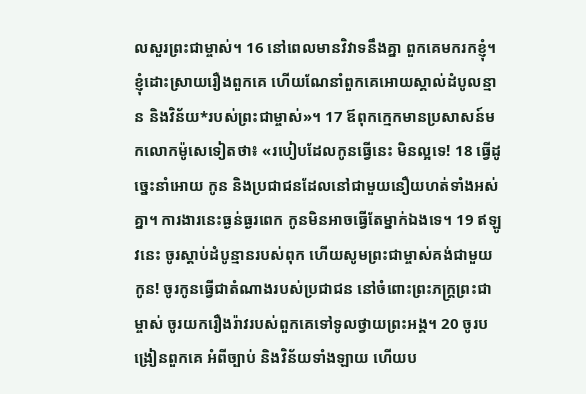លសួរព្រះជាម្ចាស់។ 16 នៅពេលមានវិវាទនឹងគ្នា ពួកគេមករកខ្ញុំ។ ខ្ញុំដោះស្រាយរឿងពួកគេ ហើយណែនាំពួកគេអោយស្គាល់ដំបូលន្មាន និងវិន័យ*របស់ព្រះជាម្ចាស់»។ 17 ឪពុកក្មេកមានប្រសាសន៍មកលោកម៉ូសេទៀតថា៖ «របៀបដែលកូនធ្វើនេះ មិនល្អទេ! 18 ធ្វើដូច្នេះនាំអោយ កូន និងប្រជាជនដែលនៅជាមួយនឿយហត់ទាំងអស់គ្នា។ ការងារនេះធ្ងន់ធ្ងរពេក កូនមិនអាចធ្វើតែម្នាក់ឯងទេ។ 19 ឥឡូវនេះ ចូរស្ដាប់ដំបូន្មានរបស់ពុក ហើយសូមព្រះជាម្ចាស់គង់ជាមួយកូន! ចូរកូនធ្វើជាតំណាងរបស់ប្រជាជន នៅចំពោះព្រះភក្ត្រព្រះជាម្ចាស់ ចូរយករឿងរ៉ាវរបស់ពួកគេទៅទូលថ្វាយព្រះអង្គ។ 20 ចូរបង្រៀនពួកគេ អំពីច្បាប់ និងវិន័យទាំងឡាយ ហើយប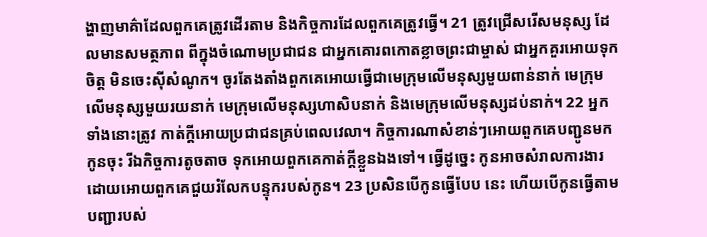ង្ហាញមាគ៌ាដែលពួកគេត្រូវដើរតាម និងកិច្ចការដែលពួកគេត្រូវធ្វើ។ 21 ត្រូវជ្រើសរើសមនុស្ស ដែលមានសមត្ថភាព ពីក្នុងចំណោមប្រជាជន ជាអ្នកគោរពកោតខ្លាចព្រះជាម្ចាស់ ជាអ្នកគួរអោយទុកចិត្ត មិនចេះស៊ីសំណូក។ ចូរតែងតាំងពួកគេអោយធ្វើជាមេក្រុមលើមនុស្សមួយពាន់នាក់ មេក្រុមលើមនុស្សមួយរយនាក់ មេក្រុមលើមនុស្សហាសិបនាក់ និងមេក្រុមលើមនុស្សដប់នាក់។ 22 អ្នកទាំងនោះត្រូវ កាត់ក្ដីអោយប្រជាជនគ្រប់ពេលវេលា។ កិច្ចការណាសំខាន់ៗអោយពួកគេបញ្ជូនមកកូនចុះ រីឯកិច្ចការតូចតាច ទុកអោយពួកគេកាត់ក្ដីខ្លួនឯងទៅ។ ធ្វើដូច្នេះ កូនអាចសំរាលការងារ ដោយអោយពួកគេជួយរំលែកបន្ទុករបស់កូន។ 23 ប្រសិនបើកូនធ្វើបែប នេះ ហើយបើកូនធ្វើតាមបញ្ជារបស់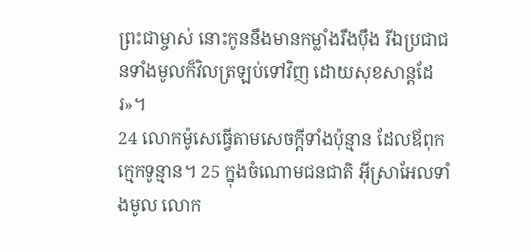ព្រះជាម្ចាស់ នោះកូននឹងមានកម្លាំងរឹងប៉ឹង រីឯប្រជាជនទាំងមូលក៏វិលត្រឡប់ទៅវិញ ដោយសុខសាន្តដែរ»។
24 លោកម៉ូសេធ្វើតាមសេចក្ដីទាំងប៉ុន្មាន ដែលឪពុកក្មេកទូន្មាន។ 25 ក្នុងចំណោមជនជាតិ អ៊ីស្រាអែលទាំងមូល លោក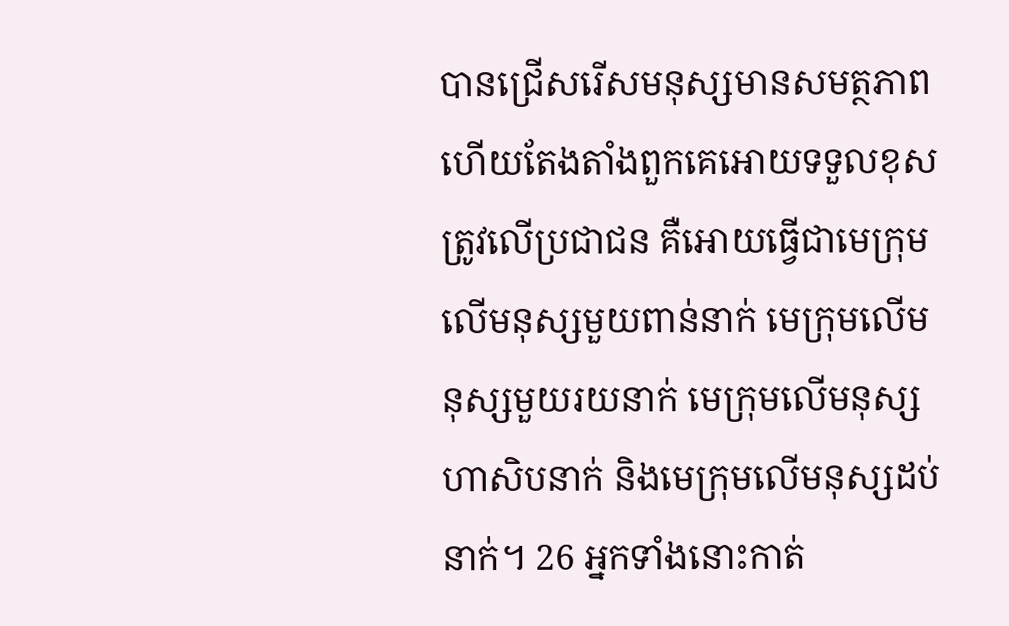បានជ្រើសរើសមនុស្សមានសមត្ថភាព ហើយតែងតាំងពួកគេអោយទទួលខុសត្រូវលើប្រជាជន គឺអោយធ្វើជាមេក្រុមលើមនុស្សមួយពាន់នាក់ មេក្រុមលើមនុស្សមួយរយនាក់ មេក្រុមលើមនុស្សហាសិបនាក់ និងមេក្រុមលើមនុស្សដប់នាក់។ 26 អ្នកទាំងនោះកាត់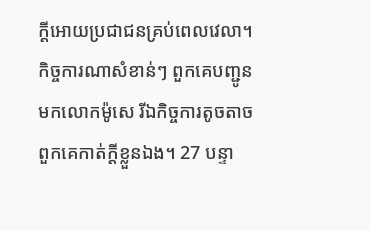ក្ដីអោយប្រជាជនគ្រប់ពេលវេលា។ កិច្ចការណាសំខាន់ៗ ពួកគេបញ្ជូនមកលោកម៉ូសេ រីឯកិច្ចការតូចតាច ពួកគេកាត់ក្ដីខ្លួនឯង។ 27 បន្ទា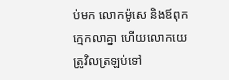ប់មក លោកម៉ូសេ និងឪពុកក្មេកលាគ្នា ហើយលោកយេត្រូវិលត្រឡប់ទៅ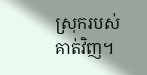ស្រុករបស់គាត់វិញ។